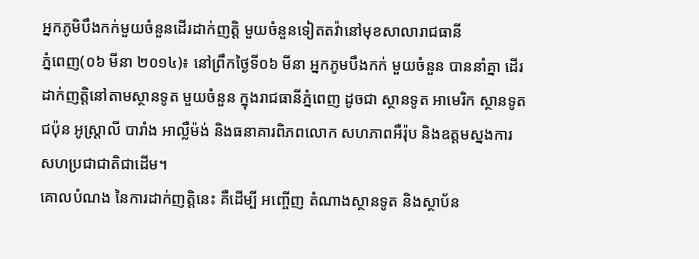អ្នកភូមិបឹងកក់មួយចំនួនដើរដាក់ញត្តិ មួយចំនួនទៀតតវ៉ានៅមុខសាលារាជធានី
ភ្នំពេញ(០៦ មីនា ២០១៤)៖ នៅព្រឹកថ្ងៃទី០៦ មីនា អ្នកភូមបឹងកក់ មួយចំនួន បាននាំគ្នា ដើរដាក់ញត្តិនៅតាមស្ថានទូត មួយចំនួន ក្នុងរាជធានីភ្នំពេញ ដូចជា ស្ថានទូត អាមេរិក ស្ថានទូត ជប៉ុន អូស្ត្រាលី បារាំង អាល្លឺម៉ង់ និងធនាគារពិភពលោក សហភាពអឺរ៉ុប និងឧត្តមស្នងការសហប្រជាជាតិជាដើម។
គោលបំណង នៃការដាក់ញត្តិនេះ គឺដើម្បី អញ្ចើញ តំណាងស្ថានទូត និងស្ថាប័ន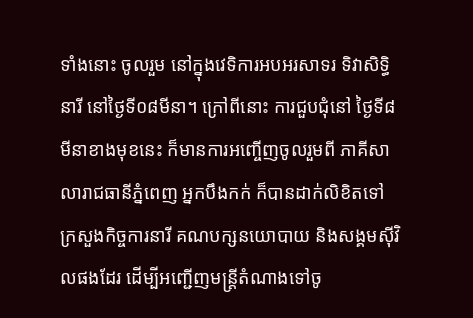ទាំងនោះ ចូលរួម នៅក្នុងវេទិការអបអរសាទរ ទិវាសិទ្ធិនារី នៅថ្ងៃទី០៨មីនា។ ក្រៅពីនោះ ការជួបជុំនៅ ថ្ងៃទី៨មីនាខាងមុខនេះ ក៏មានការអញ្ចើញចូលរួមពី ភាគីសាលារាជធានីភ្នំពេញ អ្នកបឹងកក់ ក៏បានដាក់លិខិតទៅក្រសួងកិច្ចការនារី គណបក្សនយោបាយ និងសង្គមស៊ីវិលផងដែរ ដើម្បីអញ្ជើញមន្ត្រីតំណាងទៅចូ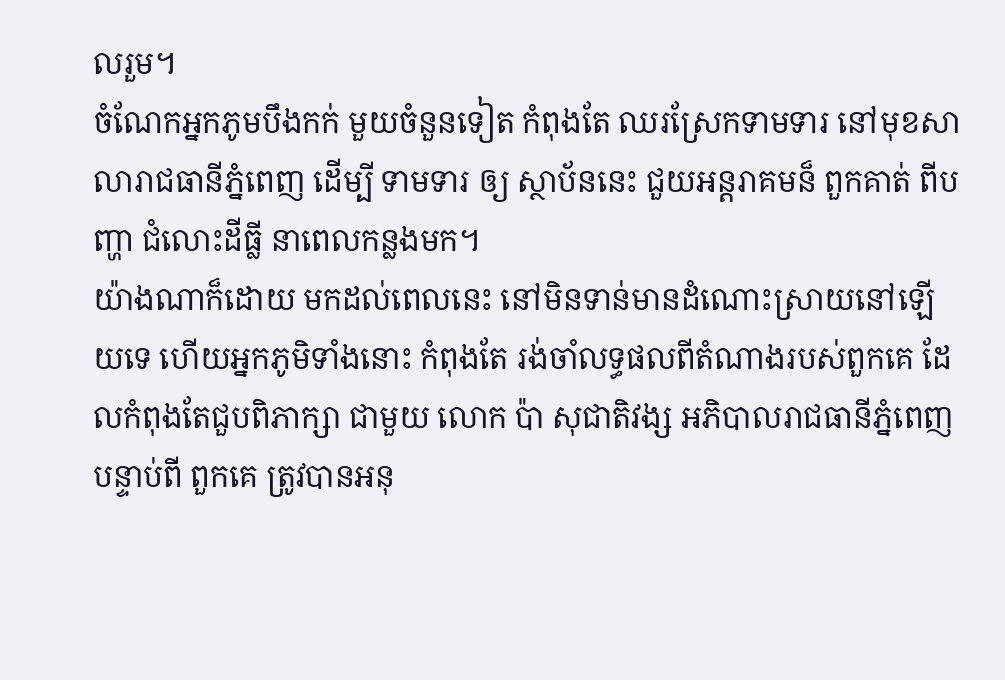លរួម។
ចំណែកអ្នកភូមបឹងកក់ មួយចំនួនទៀត កំពុងតែ ឈរស្រែកទាមទារ នៅមុខសាលារាជធានីភ្នំពេញ ដើម្បី ទាមទារ ឲ្យ ស្ថាប័ននេះ ជួយអន្តរាគមន៏ ពួកគាត់ ពីបញ្ហា ជំលោះដីធ្លី នាពេលកន្លងមក។
យ៉ាងណាក៏ដោយ មកដល់ពេលនេះ នៅមិនទាន់មានដំណោះស្រាយនៅឡើយទេ ហើយអ្នកភូមិទាំងនោះ កំពុងតែ រង់ចាំលទ្ធផលពីតំណាងរបស់ពួកគេ ដែលកំពុងតែជួបពិភាក្សា ជាមួយ លោក ប៉ា សុជាតិវង្ស អភិបាលរាជធានីភ្នំពេញ បន្ទាប់ពី ពួកគេ ត្រូវបានអនុ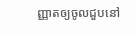ញ្ញាតឲ្យចូលជួបនៅ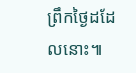ព្រឹកថ្ងៃដដែលនោះ៕